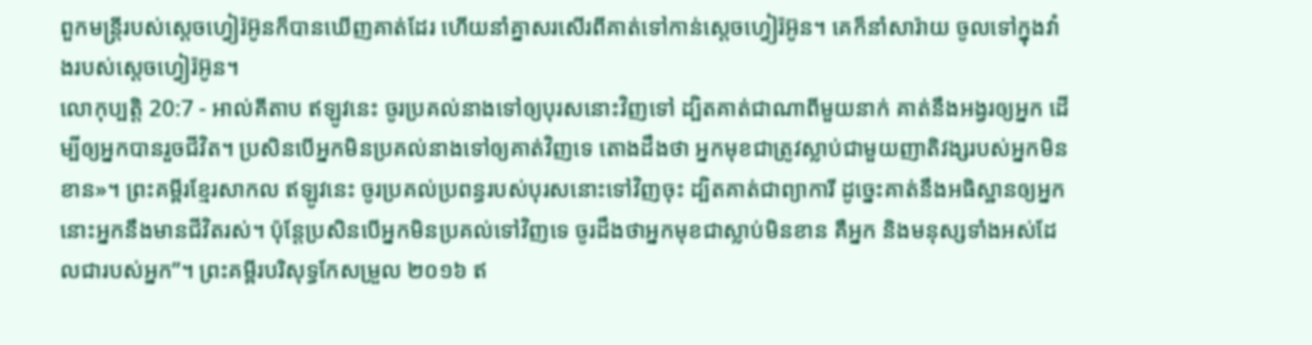ពួកមន្ត្រីរបស់ស្តេចហ្វៀរ៉អ៊ូនក៏បានឃើញគាត់ដែរ ហើយនាំគ្នាសរសើរពីគាត់ទៅកាន់ស្តេចហ្វៀរ៉អ៊ូន។ គេក៏នាំសារ៉ាយ ចូលទៅក្នុងវាំងរបស់ស្តេចហ្វៀរ៉អ៊ូន។
លោកុប្បត្តិ 20:7 - អាល់គីតាប ឥឡូវនេះ ចូរប្រគល់នាងទៅឲ្យបុរសនោះវិញទៅ ដ្បិតគាត់ជាណាពីមួយនាក់ គាត់នឹងអង្វរឲ្យអ្នក ដើម្បីឲ្យអ្នកបានរួចជីវិត។ ប្រសិនបើអ្នកមិនប្រគល់នាងទៅឲ្យគាត់វិញទេ តោងដឹងថា អ្នកមុខជាត្រូវស្លាប់ជាមួយញាតិវង្សរបស់អ្នកមិនខាន»។ ព្រះគម្ពីរខ្មែរសាកល ឥឡូវនេះ ចូរប្រគល់ប្រពន្ធរបស់បុរសនោះទៅវិញចុះ ដ្បិតគាត់ជាព្យាការី ដូច្នេះគាត់នឹងអធិស្ឋានឲ្យអ្នក នោះអ្នកនឹងមានជីវិតរស់។ ប៉ុន្តែប្រសិនបើអ្នកមិនប្រគល់ទៅវិញទេ ចូរដឹងថាអ្នកមុខជាស្លាប់មិនខាន គឺអ្នក និងមនុស្សទាំងអស់ដែលជារបស់អ្នក”។ ព្រះគម្ពីរបរិសុទ្ធកែសម្រួល ២០១៦ ឥ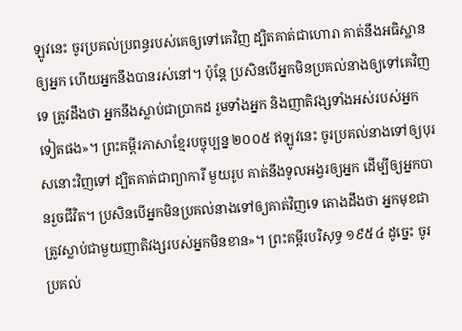ឡូវនេះ ចូរប្រគល់ប្រពន្ធរបស់គេឲ្យទៅគេវិញ ដ្បិតគាត់ជាហោរា គាត់នឹងអធិស្ឋានឲ្យអ្នក ហើយអ្នកនឹងបានរស់នៅ។ ប៉ុន្ដែ ប្រសិនបើអ្នកមិនប្រគល់នាងឲ្យទៅគេវិញទេ ត្រូវដឹងថា អ្នកនឹងស្លាប់ជាប្រាកដ រួមទាំងអ្នក និងញាតិវង្សទាំងអស់របស់អ្នកទៀតផង»។ ព្រះគម្ពីរភាសាខ្មែរបច្ចុប្បន្ន ២០០៥ ឥឡូវនេះ ចូរប្រគល់នាងទៅឲ្យបុរសនោះវិញទៅ ដ្បិតគាត់ជាព្យាការី មួយរូប គាត់នឹងទូលអង្វរឲ្យអ្នក ដើម្បីឲ្យអ្នកបានរួចជីវិត។ ប្រសិនបើអ្នកមិនប្រគល់នាងទៅឲ្យគាត់វិញទេ តោងដឹងថា អ្នកមុខជាត្រូវស្លាប់ជាមួយញាតិវង្សរបស់អ្នកមិនខាន»។ ព្រះគម្ពីរបរិសុទ្ធ ១៩៥៤ ដូច្នេះ ចូរប្រគល់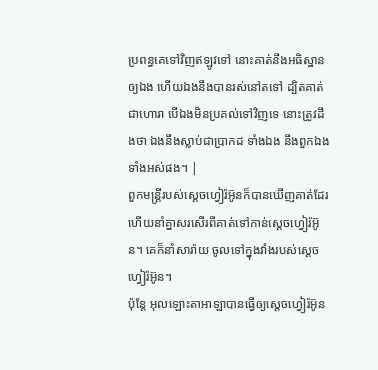ប្រពន្ធគេទៅវិញឥឡូវទៅ នោះគាត់នឹងអធិស្ឋានឲ្យឯង ហើយឯងនឹងបានរស់នៅតទៅ ដ្បិតគាត់ជាហោរា បើឯងមិនប្រគល់ទៅវិញទេ នោះត្រូវដឹងថា ឯងនឹងស្លាប់ជាប្រាកដ ទាំងឯង នឹងពួកឯងទាំងអស់ផង។ |
ពួកមន្ត្រីរបស់ស្តេចហ្វៀរ៉អ៊ូនក៏បានឃើញគាត់ដែរ ហើយនាំគ្នាសរសើរពីគាត់ទៅកាន់ស្តេចហ្វៀរ៉អ៊ូន។ គេក៏នាំសារ៉ាយ ចូលទៅក្នុងវាំងរបស់ស្តេចហ្វៀរ៉អ៊ូន។
ប៉ុន្តែ អុលឡោះតាអាឡាបានធ្វើឲ្យស្តេចហ្វៀរ៉អ៊ូន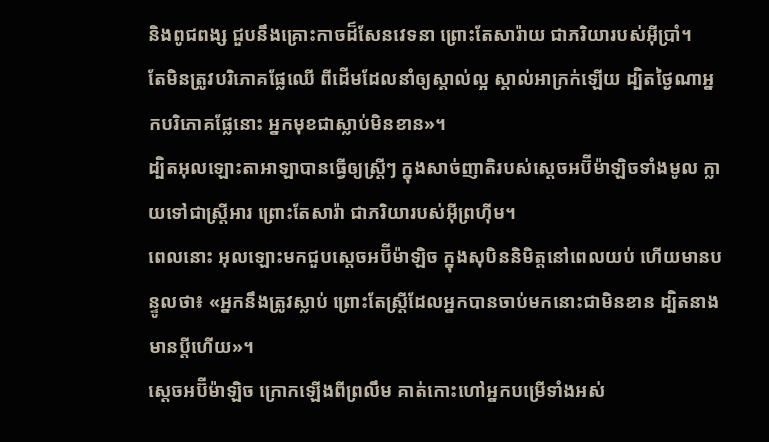និងពូជពង្ស ជួបនឹងគ្រោះកាចដ៏សែនវេទនា ព្រោះតែសារ៉ាយ ជាភរិយារបស់អ៊ីប្រាំ។
តែមិនត្រូវបរិភោគផ្លែឈើ ពីដើមដែលនាំឲ្យស្គាល់ល្អ ស្គាល់អាក្រក់ឡើយ ដ្បិតថ្ងៃណាអ្នកបរិភោគផ្លែនោះ អ្នកមុខជាស្លាប់មិនខាន»។
ដ្បិតអុលឡោះតាអាឡាបានធ្វើឲ្យស្ត្រីៗ ក្នុងសាច់ញាតិរបស់ស្តេចអប៊ីម៉ាឡិចទាំងមូល ក្លាយទៅជាស្ត្រីអារ ព្រោះតែសារ៉ា ជាភរិយារបស់អ៊ីព្រហ៊ីម។
ពេលនោះ អុលឡោះមកជួបស្តេចអប៊ីម៉ាឡិច ក្នុងសុបិននិមិត្តនៅពេលយប់ ហើយមានបន្ទូលថា៖ «អ្នកនឹងត្រូវស្លាប់ ព្រោះតែស្ត្រីដែលអ្នកបានចាប់មកនោះជាមិនខាន ដ្បិតនាងមានប្ដីហើយ»។
ស្តេចអប៊ីម៉ាឡិច ក្រោកឡើងពីព្រលឹម គាត់កោះហៅអ្នកបម្រើទាំងអស់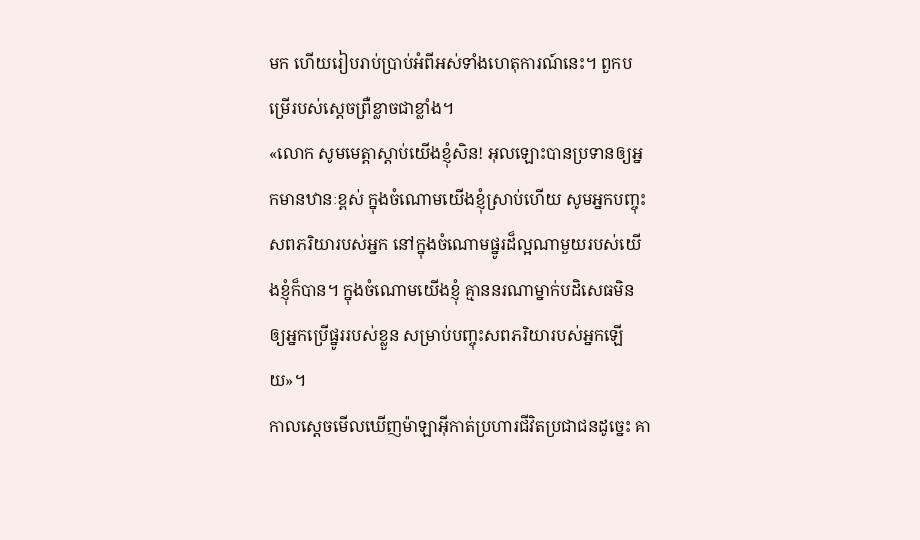មក ហើយរៀបរាប់ប្រាប់អំពីអស់ទាំងហេតុការណ៍នេះ។ ពួកបម្រើរបស់ស្តេចព្រឺខ្លាចជាខ្លាំង។
«លោក សូមមេត្តាស្តាប់យើងខ្ញុំសិន! អុលឡោះបានប្រទានឲ្យអ្នកមានឋានៈខ្ពស់ ក្នុងចំណោមយើងខ្ញុំស្រាប់ហើយ សូមអ្នកបញ្ចុះសពភរិយារបស់អ្នក នៅក្នុងចំណោមផ្នូរដ៏ល្អណាមួយរបស់យើងខ្ញុំក៏បាន។ ក្នុងចំណោមយើងខ្ញុំ គ្មាននរណាម្នាក់បដិសេធមិនឲ្យអ្នកប្រើផ្នូររបស់ខ្លួន សម្រាប់បញ្ចុះសពភរិយារបស់អ្នកឡើយ»។
កាលស្តេចមើលឃើញម៉ាឡាអ៊ីកាត់ប្រហារជីវិតប្រជាជនដូច្នេះ គា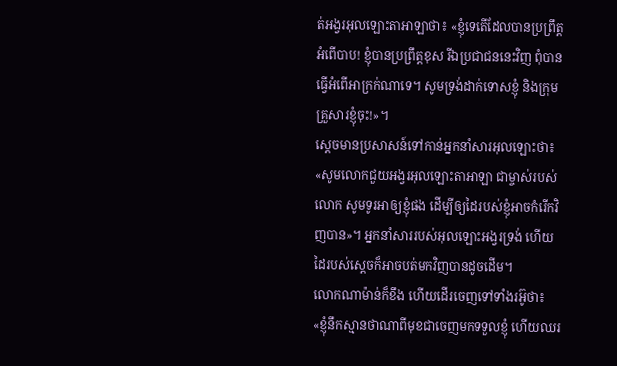ត់អង្វរអុលឡោះតាអាឡាថា៖ «ខ្ញុំទេតើដែលបានប្រព្រឹត្តអំពើបាប! ខ្ញុំបានប្រព្រឹត្តខុស រីឯប្រជាជននេះវិញ ពុំបានធ្វើអំពើអាក្រក់ណាទេ។ សូមទ្រង់ដាក់ទោសខ្ញុំ និងក្រុមគ្រួសារខ្ញុំចុះ!»។
ស្តេចមានប្រសាសន៍ទៅកាន់អ្នកនាំសារអុលឡោះថា៖ «សូមលោកជួយអង្វរអុលឡោះតាអាឡា ជាម្ចាស់របស់លោក សូមទូរអាឲ្យខ្ញុំផង ដើម្បីឲ្យដៃរបស់ខ្ញុំអាចកំរើកវិញបាន»។ អ្នកនាំសាររបស់អុលឡោះអង្វរទ្រង់ ហើយដៃរបស់ស្តេចក៏អាចបត់មកវិញបានដូចដើម។
លោកណាម៉ាន់ក៏ខឹង ហើយដើរចេញទៅទាំងរអ៊ូថា៖ «ខ្ញុំនឹកស្មានថាណាពីមុខជាចេញមកទទួលខ្ញុំ ហើយឈរ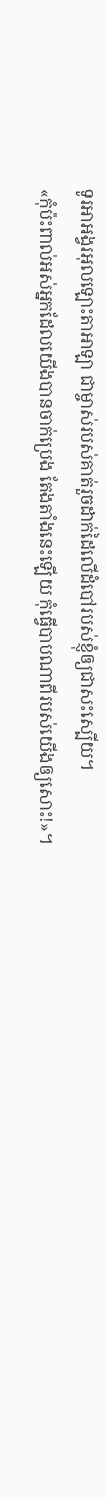ទូរអាអង្វរអុលឡោះតាអាឡា ជាម្ចាស់របស់គាត់រួចដាក់ដៃលើដំបៅរបស់ខ្ញុំឲ្យជាសះស្បើយ។
«កុំប៉ះពាល់អស់អ្នកដែលយើងបានចាក់ប្រេង តែងតាំងនេះឡើយ កុំធ្វើបាបណាពីរបស់យើងឲ្យសោះ!»។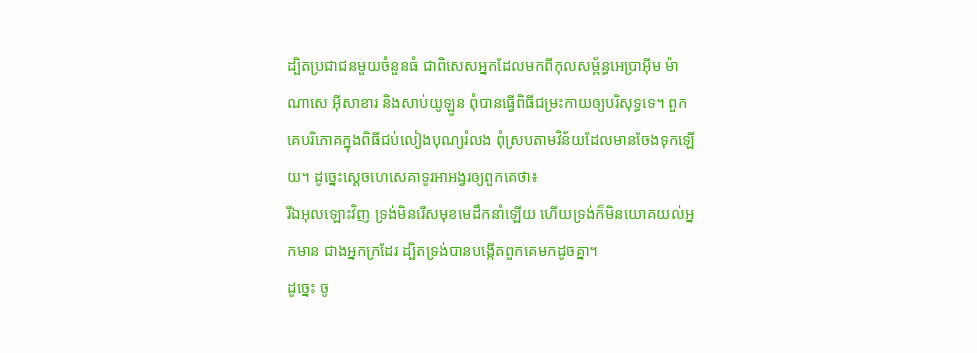ដ្បិតប្រជាជនមួយចំនួនធំ ជាពិសេសអ្នកដែលមកពីកុលសម្ព័ន្ធអេប្រាអ៊ីម ម៉ាណាសេ អ៊ីសាខារ និងសាប់យូឡូន ពុំបានធ្វើពិធីជម្រះកាយឲ្យបរិសុទ្ធទេ។ ពួកគេបរិភោគក្នុងពិធីជប់លៀងបុណ្យរំលង ពុំស្របតាមវិន័យដែលមានចែងទុកឡើយ។ ដូច្នេះស្តេចហេសេគាទូរអាអង្វរឲ្យពួកគេថា៖
រីឯអុលឡោះវិញ ទ្រង់មិនរើសមុខមេដឹកនាំឡើយ ហើយទ្រង់ក៏មិនយោគយល់អ្នកមាន ជាងអ្នកក្រដែរ ដ្បិតទ្រង់បានបង្កើតពួកគេមកដូចគ្នា។
ដូច្នេះ ចូ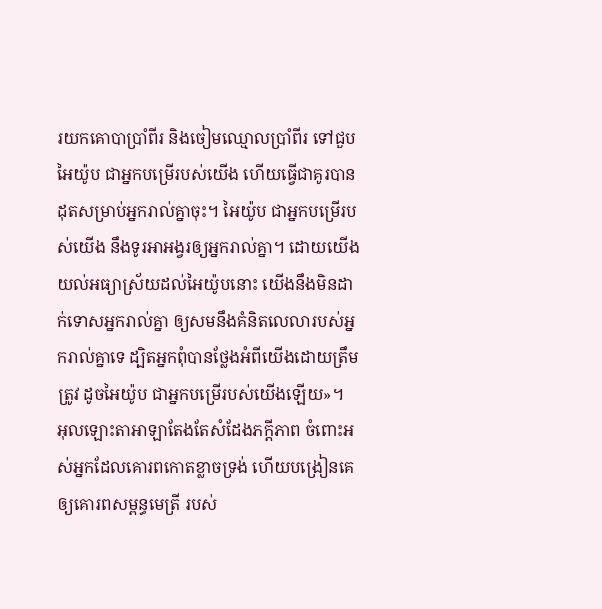រយកគោបាប្រាំពីរ និងចៀមឈ្មោលប្រាំពីរ ទៅជួបអៃយ៉ូប ជាអ្នកបម្រើរបស់យើង ហើយធ្វើជាគូរបានដុតសម្រាប់អ្នករាល់គ្នាចុះ។ អៃយ៉ូប ជាអ្នកបម្រើរបស់យើង នឹងទូរអាអង្វរឲ្យអ្នករាល់គ្នា។ ដោយយើងយល់អធ្យាស្រ័យដល់អៃយ៉ូបនោះ យើងនឹងមិនដាក់ទោសអ្នករាល់គ្នា ឲ្យសមនឹងគំនិតលេលារបស់អ្នករាល់គ្នាទេ ដ្បិតអ្នកពុំបានថ្លែងអំពីយើងដោយត្រឹមត្រូវ ដូចអៃយ៉ូប ជាអ្នកបម្រើរបស់យើងឡើយ»។
អុលឡោះតាអាឡាតែងតែសំដែងភក្ដីភាព ចំពោះអស់អ្នកដែលគោរពកោតខ្លាចទ្រង់ ហើយបង្រៀនគេឲ្យគោរពសម្ពន្ធមេត្រី របស់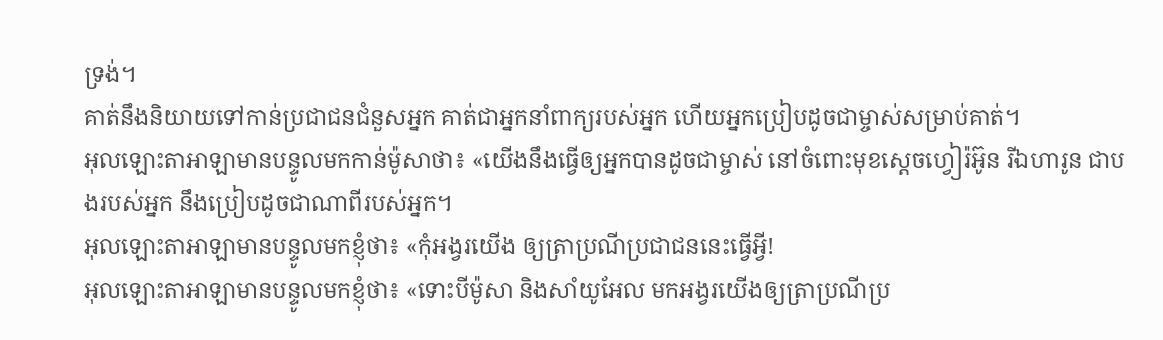ទ្រង់។
គាត់នឹងនិយាយទៅកាន់ប្រជាជនជំនួសអ្នក គាត់ជាអ្នកនាំពាក្យរបស់អ្នក ហើយអ្នកប្រៀបដូចជាម្ចាស់សម្រាប់គាត់។
អុលឡោះតាអាឡាមានបន្ទូលមកកាន់ម៉ូសាថា៖ «យើងនឹងធ្វើឲ្យអ្នកបានដូចជាម្ចាស់ នៅចំពោះមុខស្តេចហ្វៀរ៉អ៊ូន រីឯហារូន ជាបងរបស់អ្នក នឹងប្រៀបដូចជាណាពីរបស់អ្នក។
អុលឡោះតាអាឡាមានបន្ទូលមកខ្ញុំថា៖ «កុំអង្វរយើង ឲ្យត្រាប្រណីប្រជាជននេះធ្វើអ្វី!
អុលឡោះតាអាឡាមានបន្ទូលមកខ្ញុំថា៖ «ទោះបីម៉ូសា និងសាំយូអែល មកអង្វរយើងឲ្យត្រាប្រណីប្រ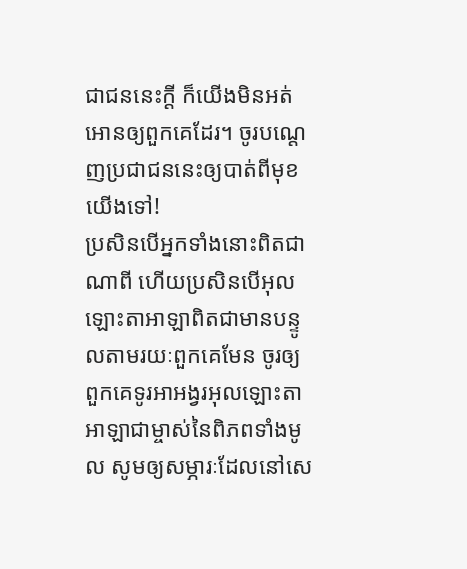ជាជននេះក្ដី ក៏យើងមិនអត់អោនឲ្យពួកគេដែរ។ ចូរបណ្ដេញប្រជាជននេះឲ្យបាត់ពីមុខយើងទៅ!
ប្រសិនបើអ្នកទាំងនោះពិតជាណាពី ហើយប្រសិនបើអុលឡោះតាអាឡាពិតជាមានបន្ទូលតាមរយៈពួកគេមែន ចូរឲ្យពួកគេទូរអាអង្វរអុលឡោះតាអាឡាជាម្ចាស់នៃពិភពទាំងមូល សូមឲ្យសម្ភារៈដែលនៅសេ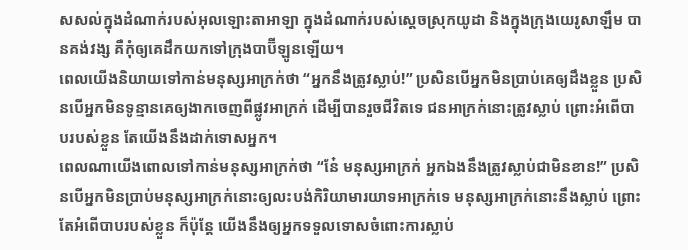សសល់ក្នុងដំណាក់របស់អុលឡោះតាអាឡា ក្នុងដំណាក់របស់ស្ដេចស្រុកយូដា និងក្នុងក្រុងយេរូសាឡឹម បានគង់វង្ស គឺកុំឲ្យគេដឹកយកទៅក្រុងបាប៊ីឡូនឡើយ។
ពេលយើងនិយាយទៅកាន់មនុស្សអាក្រក់ថា “អ្នកនឹងត្រូវស្លាប់!” ប្រសិនបើអ្នកមិនប្រាប់គេឲ្យដឹងខ្លួន ប្រសិនបើអ្នកមិនទូន្មានគេឲ្យងាកចេញពីផ្លូវអាក្រក់ ដើម្បីបានរួចជីវិតទេ ជនអាក្រក់នោះត្រូវស្លាប់ ព្រោះអំពើបាបរបស់ខ្លួន តែយើងនឹងដាក់ទោសអ្នក។
ពេលណាយើងពោលទៅកាន់មនុស្សអាក្រក់ថា “នែ៎ មនុស្សអាក្រក់ អ្នកឯងនឹងត្រូវស្លាប់ជាមិនខាន!” ប្រសិនបើអ្នកមិនប្រាប់មនុស្សអាក្រក់នោះឲ្យលះបង់កិរិយាមារយាទអាក្រក់ទេ មនុស្សអាក្រក់នោះនឹងស្លាប់ ព្រោះតែអំពើបាបរបស់ខ្លួន ក៏ប៉ុន្តែ យើងនឹងឲ្យអ្នកទទួលទោសចំពោះការស្លាប់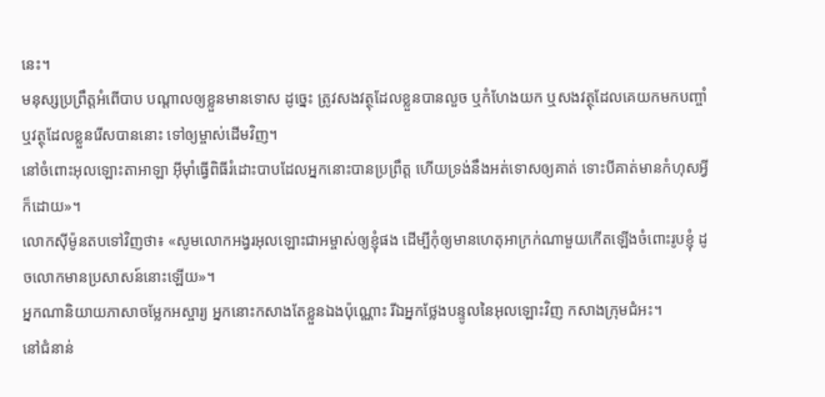នេះ។
មនុស្សប្រព្រឹត្តអំពើបាប បណ្តាលឲ្យខ្លួនមានទោស ដូច្នេះ ត្រូវសងវត្ថុដែលខ្លួនបានលួច ឬកំហែងយក ឬសងវត្ថុដែលគេយកមកបញ្ចាំ ឬវត្ថុដែលខ្លួនរើសបាននោះ ទៅឲ្យម្ចាស់ដើមវិញ។
នៅចំពោះអុលឡោះតាអាឡា អ៊ីមុាំធ្វើពិធីរំដោះបាបដែលអ្នកនោះបានប្រព្រឹត្ត ហើយទ្រង់នឹងអត់ទោសឲ្យគាត់ ទោះបីគាត់មានកំហុសអ្វីក៏ដោយ»។
លោកស៊ីម៉ូនតបទៅវិញថា៖ «សូមលោកអង្វរអុលឡោះជាអម្ចាស់ឲ្យខ្ញុំផង ដើម្បីកុំឲ្យមានហេតុអាក្រក់ណាមួយកើតឡើងចំពោះរូបខ្ញុំ ដូចលោកមានប្រសាសន៍នោះឡើយ»។
អ្នកណានិយាយភាសាចម្លែកអស្ចារ្យ អ្នកនោះកសាងតែខ្លួនឯងប៉ុណ្ណោះ រីឯអ្នកថ្លែងបន្ទូលនៃអុលឡោះវិញ កសាងក្រុមជំអះ។
នៅជំនាន់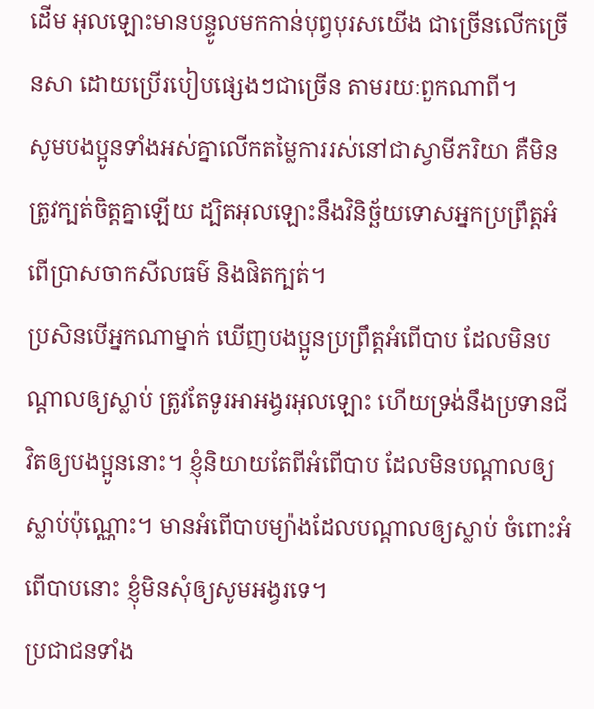ដើម អុលឡោះមានបន្ទូលមកកាន់បុព្វបុរសយើង ជាច្រើនលើកច្រើនសា ដោយប្រើរបៀបផ្សេងៗជាច្រើន តាមរយៈពួកណាពី។
សូមបងប្អូនទាំងអស់គ្នាលើកតម្លៃការរស់នៅជាស្វាមីភរិយា គឺមិនត្រូវក្បត់ចិត្ដគ្នាឡើយ ដ្បិតអុលឡោះនឹងវិនិច្ឆ័យទោសអ្នកប្រព្រឹត្ដអំពើប្រាសចាកសីលធម៌ និងផិតក្បត់។
ប្រសិនបើអ្នកណាម្នាក់ ឃើញបងប្អូនប្រព្រឹត្ដអំពើបាប ដែលមិនបណ្ដាលឲ្យស្លាប់ ត្រូវតែទូរអាអង្វរអុលឡោះ ហើយទ្រង់នឹងប្រទានជីវិតឲ្យបងប្អូននោះ។ ខ្ញុំនិយាយតែពីអំពើបាប ដែលមិនបណ្ដាលឲ្យស្លាប់ប៉ុណ្ណោះ។ មានអំពើបាបម្យ៉ាងដែលបណ្ដាលឲ្យស្លាប់ ចំពោះអំពើបាបនោះ ខ្ញុំមិនសុំឲ្យសូមអង្វរទេ។
ប្រជាជនទាំង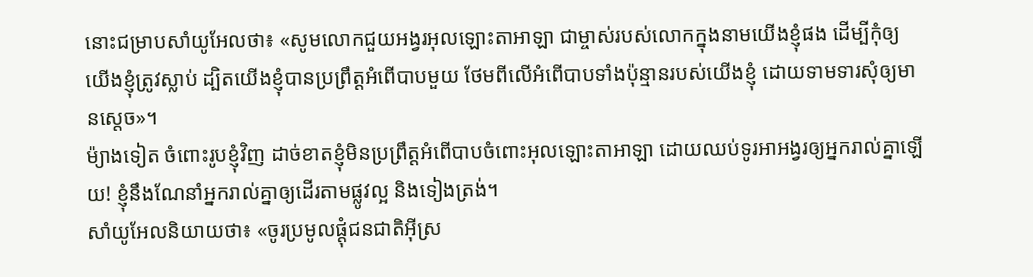នោះជម្រាបសាំយូអែលថា៖ «សូមលោកជួយអង្វរអុលឡោះតាអាឡា ជាម្ចាស់របស់លោកក្នុងនាមយើងខ្ញុំផង ដើម្បីកុំឲ្យយើងខ្ញុំត្រូវស្លាប់ ដ្បិតយើងខ្ញុំបានប្រព្រឹត្តអំពើបាបមួយ ថែមពីលើអំពើបាបទាំងប៉ុន្មានរបស់យើងខ្ញុំ ដោយទាមទារសុំឲ្យមានស្តេច»។
ម៉្យាងទៀត ចំពោះរូបខ្ញុំវិញ ដាច់ខាតខ្ញុំមិនប្រព្រឹត្តអំពើបាបចំពោះអុលឡោះតាអាឡា ដោយឈប់ទូរអាអង្វរឲ្យអ្នករាល់គ្នាឡើយ! ខ្ញុំនឹងណែនាំអ្នករាល់គ្នាឲ្យដើរតាមផ្លូវល្អ និងទៀងត្រង់។
សាំយូអែលនិយាយថា៖ «ចូរប្រមូលផ្តុំជនជាតិអ៊ីស្រ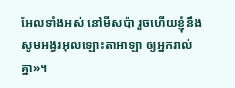អែលទាំងអស់ នៅមីសប៉ា រួចហើយខ្ញុំនឹងសូមអង្វរអុលឡោះតាអាឡា ឲ្យអ្នករាល់គ្នា»។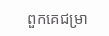ពួកគេជម្រា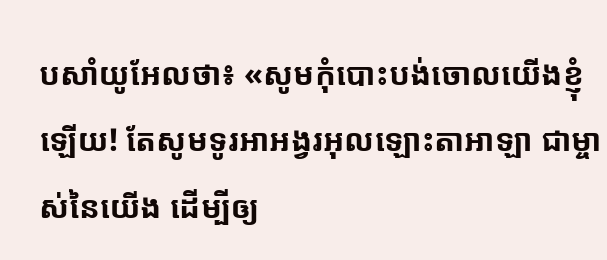បសាំយូអែលថា៖ «សូមកុំបោះបង់ចោលយើងខ្ញុំឡើយ! តែសូមទូរអាអង្វរអុលឡោះតាអាឡា ជាម្ចាស់នៃយើង ដើម្បីឲ្យ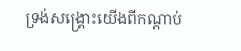ទ្រង់សង្គ្រោះយើងពីកណ្តាប់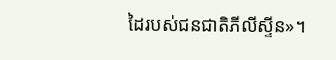ដៃរបស់ជនជាតិភីលីស្ទីន»។